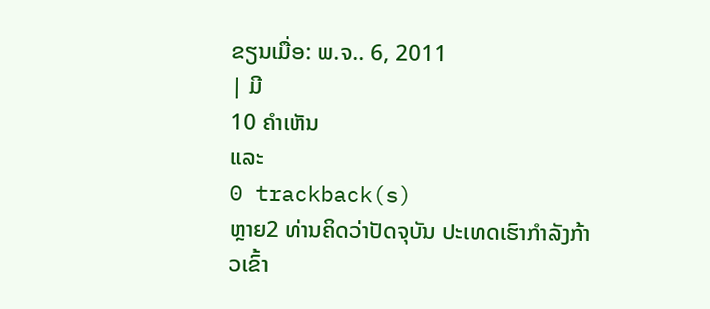ຂຽນເມື່ອ: ພ.ຈ.. 6, 2011
| ມີ
10 ຄຳເຫັນ
ແລະ
0 trackback(s)
ຫຼາຍ2 ທ່ານຄິດວ່າປັດຈຸບັນ ປະເທດເຮົາກຳລັງກ້າວເຂົ້າ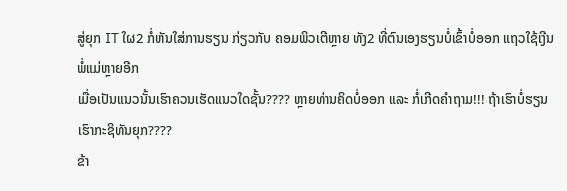ສູ່ຍຸກ IT ໃຜ2 ກໍ່ຫັນໃສ່ການຮຽນ ກ່ຽວກັບ ຄອມພິວເຕີຫຼາຍ ທັງ2 ທີ່ຕົນເອງຮຽນບໍ່ເຂົ້າບໍ່ອອກ ແຖວໃຊ້ເງີນພໍ່ແມ່ຫຼາຍອີກ
ເມື່ອເປັນແນວນັ້ນເຮົາຄວນເຮັດແນວໃດຊັ້ນ???? ຫຼາຍທ່ານຄິດບໍ່ອອກ ແລະ ກໍ່ເກີດຄຳຖາມ!!! ຖ້າເຮົາບໍ່ຮຽນເຮົາກະຊິທັນຍຸກ????
ຂ້າ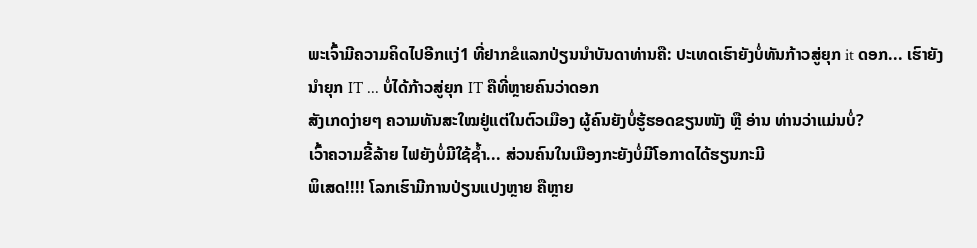ພະເຈົ້າມີຄວາມຄິດໄປອີກແງ່1 ທີ່ຢາກຂໍແລກປ່ຽນນຳບັນດາທ່ານຄື: ປະເທດເຮົາຍັງບໍ່ທັນກ້າວສູ່ຍຸກ it ດອກ... ເຮົາຍັງນຳຍຸກ IT ... ບໍ່ໄດ້ກ້າວສູ່ຍຸກ IT ຄືທີ່ຫຼາຍຄົນວ່າດອກ
ສັງເກດງ່າຍໆ ຄວາມທັນສະໃໝຢູ່ແຕ່ໃນຕົວເມືອງ ຜູ້ຄົນຍັງບໍ່ຮູ້ຮອດຂຽນໜັງ ຫຼື ອ່ານ ທ່ານວ່າແມ່ນບໍ່?
ເວົ້າຄວາມຂີ້ລ້າຍ ໄຟຍັງບໍ່ມີໃຊ້ຊ້ຳ... ສ່ວນຄົນໃນເມືອງກະຍັງບໍ່ມີໂອກາດໄດ້ຮຽນກະມີ
ພິເສດ!!!! ໂລກເຮົາມີການປ່ຽນແປງຫຼາຍ ຄືຫຼາຍ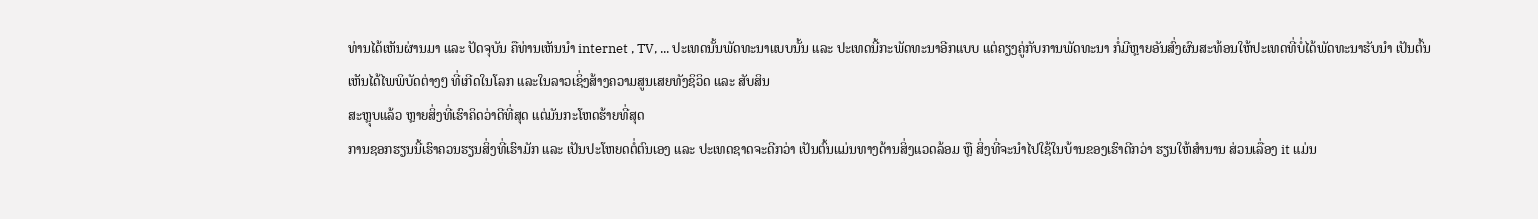ທ່ານໄດ້ເຫັນຜ່ານມາ ແລະ ປັດຈຸບັນ ຄືທ່ານເຫັນນຳ internet , TV, ... ປະເທດນັ້ນພັດທະນາແບບນັ້ນ ແລະ ປະເທດນີ້ກະພັດທະນາອີກແບບ ແຕ່ຄຽງຄູ່ກັບການພັດທະນາ ກໍ່ມີຫຼາຍອັນສົ່ງຜົນສະທ້ອນໃຫ້ປະເທດທີ່ບໍ່ໄດ້ພັດທະນາຮັບນຳ ເປັນຕົ້ນ
ເຫັນໄດ້ໄພພິບັດຕ່າງໆ ທີ່ເກີດໃນໂລກ ແລະໃນລາວເຊິ່ງສ້າງຄວາມສູນເສຍທັງຊິວິດ ແລະ ສັບສິນ
ສະຫຼຸບແລ້ວ ຫຼາຍສິ່ງທີ່ເຮົາຄິດວ່າດີທີ່ສຸດ ແຕ່ມັນກະໂຫດຮ້າຍທີ່ສຸດ
ການຊອກຮຽນນີ້ເຮົາຄວນຮຽນສິ່ງທີ່ເຮົາມັກ ແລະ ເປັນປະໂຫຍດຕໍ່ຕົນເອງ ແລະ ປະເທດຊາດຈະດີກວ່າ ເປັນຕົ້ນແມ່ນທາງດ້ານສິ່ງແວດລ້ອມ ຫຼື ສິ່ງທີ່ຈະນຳໄປໃຊ້ໃນບ້ານຂອງເຮົາດີກວ່າ ຮຽນໃຫ້ສຳນານ ສ່ວນເລື່ອງ it ແມ່ນ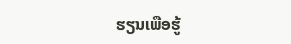ຮຽນເພືອຮູ້